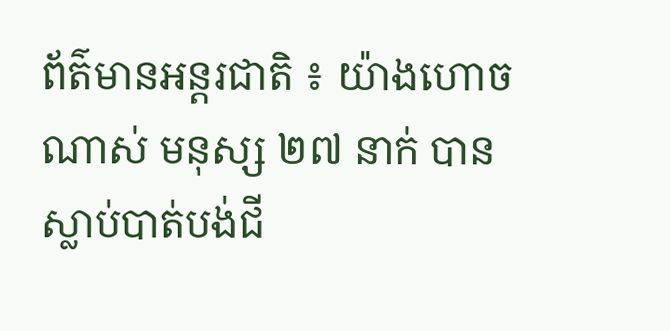ព័ត៌មានអន្តរជាតិ ៖ យ៉ាងហោចណាស់ មនុស្ស ២៧ នាក់ បានស្លាប់បាត់បង់ជី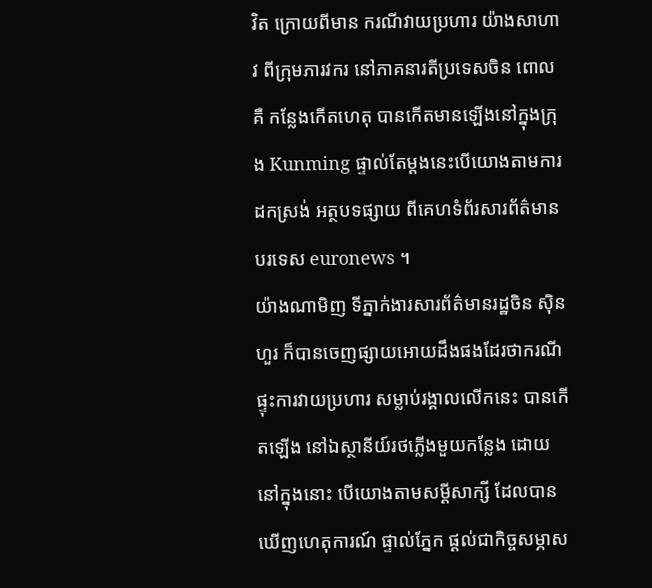វិត ក្រោយពីមាន ករណីវាយប្រហារ យ៉ាងសាហាវ ពីក្រុមភារវករ នៅភាគនារតីប្រទេសចិន ពោលគឺ កន្លែងកើតហេតុ បានកើតមានឡើងនៅក្នុងក្រុង Kunming ផ្ទាល់តែម្តងនេះបើយោងតាមការដកស្រង់ អត្ថបទផ្សាយ ពីគេហទំព័រសារព័ត៌មានបរទេស euronews ។
យ៉ាងណាមិញ ទីភ្នាក់ងារសារព័ត៌មានរដ្ឋចិន ស៊ិនហួរ ក៏បានចេញផ្សាយអោយដឹងផងដែរថាករណី ផ្ទុះការវាយប្រហារ សម្លាប់រង្គាលលើកនេះ បានកើតឡើង នៅឯស្ថានីយ៍រថភ្លើងមួយកន្លែង ដោយ នៅក្នុងនោះ បើយោងតាមសម្តីសាក្សី ដែលបានឃើញហេតុការណ៍ ផ្ទាល់ភ្នែក ផ្តល់ជាកិច្ចសម្ភាស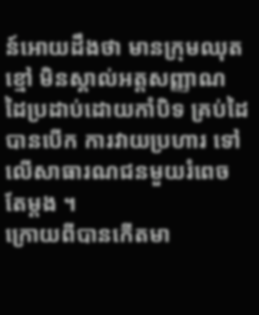ន៍អោយដឹងថា មានក្រុមឈុតខ្មៅ មិនស្គាល់អត្តសញ្ញាណ ដៃប្រដាប់ដោយកាំបិទ គ្រប់ដៃបានបើក ការវាយប្រហារ ទៅលើសាធារណជនមួយរំពេចតែម្តង ។
ក្រោយពីបានកើតមា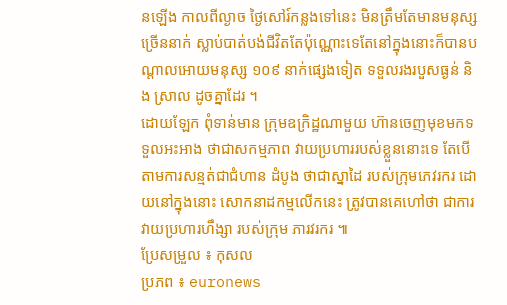នឡើង កាលពីល្ងាច ថ្ងៃសៅរ៍កន្លងទៅនេះ មិនត្រឹមតែមានមនុស្ស ច្រើននាក់ ស្លាប់បាត់បង់ជីវិតតែប៉ុណ្ណោះទេតែនៅក្នុងនោះក៏បានបណ្តាលអោយមនុស្ស ១០៩ នាក់ផ្សេងទៀត ទទួលរងរបួសធ្ងន់ និង ស្រាល ដូចគ្នាដែរ ។
ដោយឡែក ពុំទាន់មាន ក្រុមឧក្រិដ្ឋណាមួយ ហ៊ានចេញមុខមកទទួលអះអាង ថាជាសកម្មភាព វាយប្រហាររបស់ខ្លួននោះទេ តែបើតាមការសន្មត់ជាជំហាន ដំបូង ថាជាស្នាដៃ របស់ក្រុមភេវរករ ដោយនៅក្នុងនោះ សោកនាដកម្មលើកនេះ ត្រូវបានគេហៅថា ជាការវាយប្រហារហឹង្សា របស់ក្រុម ភារវរករ ៕
ប្រែសម្រួល ៖ កុសល
ប្រភព ៖ euronews